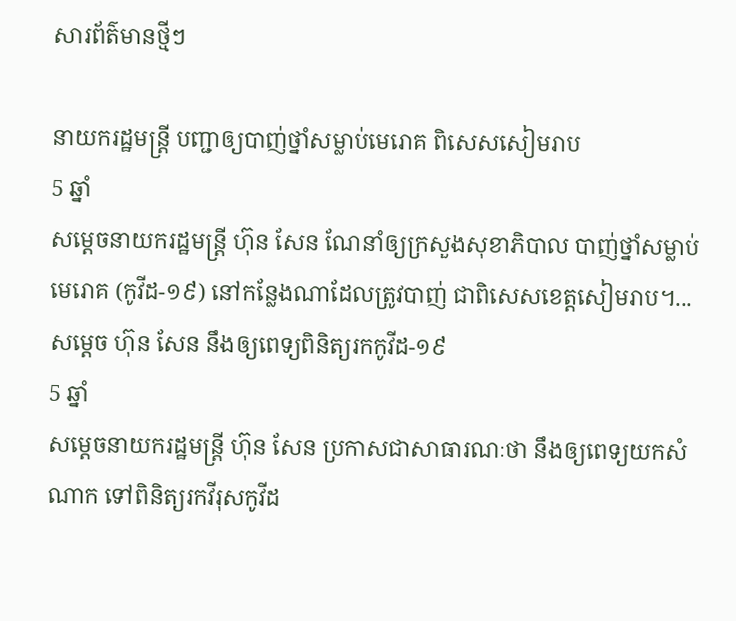សារព័ត៌មានថ្មីៗ

នាយករដ្ឋមន្រ្តី បញ្ជាឲ្យបាញ់ថ្នាំសម្លាប់មេរោគ ពិសេសសៀមរាប
5 ឆ្នាំ
សម្តេចនាយករដ្ឋមន្រ្តី ហ៊ុន សែន ណែនាំឲ្យក្រសួងសុខាភិបាល បាញ់ថ្នាំសម្លាប់មេរោគ (កូវីដ-១៩) នៅកន្លែងណាដែលត្រូវបាញ់ ជាពិសេសខេត្តសៀមរាប។...
សម្តេច ហ៊ុន សែន នឹងឲ្យពេទ្យពិនិត្យរកកូវីដ-១៩
5 ឆ្នាំ
សម្តេចនាយករដ្ឋមន្រ្តី ហ៊ុន សែន ប្រកាសជាសាធារណៈថា នឹងឲ្យពេទ្យយកសំណាក ទៅពិនិត្យរកវីរុសកូវីដ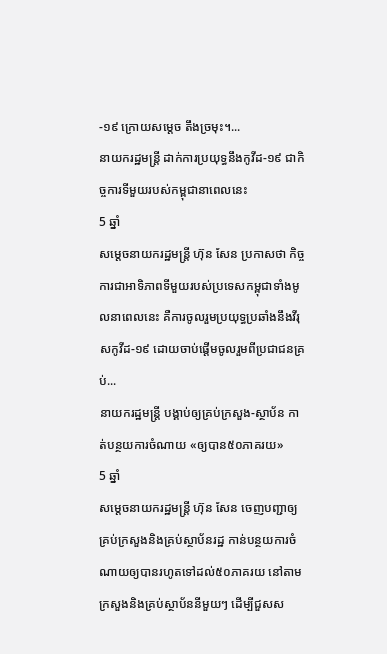-១៩ ក្រោយសម្តេច តឹងច្រមុះ។...
នាយករដ្ឋមន្រ្តី ដាក់ការប្រយុទ្ធនឹងកូវីដ-១៩ ជាកិច្ចការទីមួយរបស់កម្ពុជានាពេលនេះ
5 ឆ្នាំ
សម្តេចនាយករដ្ឋមន្រ្តី ហ៊ុន សែន ប្រកាសថា កិច្ចការជាអាទិភាពទីមួយរបស់ប្រទេសកម្ពុជាទាំងមូលនាពេលនេះ គឺការចូលរួមប្រយុទ្ធប្រឆាំងនឹងវីរុសកូវីដ-១៩ ដោយចាប់ផ្តើមចូលរួមពីប្រជាជនគ្រប់...
នាយករដ្ឋមន្រ្តី បង្គាប់ឲ្យគ្រប់ក្រសួង-ស្ថាប័ន កាត់បន្ថយការចំណាយ «ឲ្យបាន៥០ភាគរយ»
5 ឆ្នាំ
សម្តេចនាយករដ្ឋមន្រ្តី ហ៊ុន សែន ចេញបញ្ជាឲ្យគ្រប់ក្រសួងនិងគ្រប់ស្ថាប័នរដ្ឋ កាន់បន្ថយការចំណាយឲ្យបានរហូតទៅដល់៥០ភាគរយ នៅតាមក្រសួងនិងគ្រប់ស្ថាប័ននីមួយៗ ដើម្បីជួសស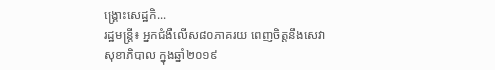ង្គ្រោះសេដ្ឋកិ...
រដ្ឋមន្ត្រី៖ អ្នកជំងឺលើស៨០ភាគរយ ពេញចិត្តនឹងសេវាសុខាភិបាល ក្នុងឆ្នាំ២០១៩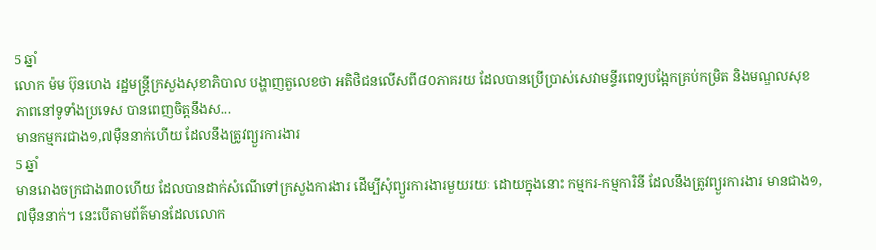5 ឆ្នាំ
លោក ម៉ម ប៊ុនហេង រដ្ឋមន្រ្តីក្រសួងសុខាភិបាល បង្ហាញតួលេខថា អតិថិជនលើសពី៨០ភាគរយ ដែលបានប្រើប្រាស់សេវាមន្ទីរពេទ្យបង្អែកគ្រប់កម្រិត និងមណ្ឌលសុខភាពនៅទូទាំងប្រទេស បានពេញចិត្តនឹងស...
មានកម្មករជាង១,៧ម៉ឺននាក់ហើយ ដែលនឹងត្រូវព្យួរការងារ
5 ឆ្នាំ
មានរោងចក្រជាង៣០ហើយ ដែលបានដាក់សំណើទៅក្រសួងការងារ ដើម្បីសុំព្យួរការងារមួយរយៈ ដោយក្នុងនោះ កម្មករ-កម្មការិនី ដែលនឹងត្រូវព្យួរការងារ មានជាង១,៧ម៉ឺននាក់។ នេះបើតាមព័ត៌មានដែលលោក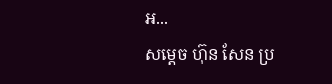អ...
សម្តេច ហ៊ុន សែន ប្រ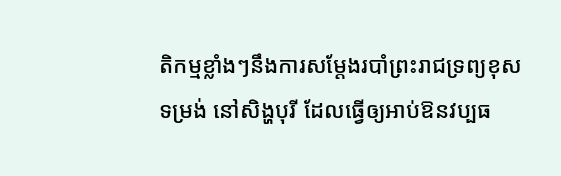តិកម្មខ្លាំងៗនឹងការសម្តែងរបាំព្រះរាជទ្រព្យខុសទម្រង់ នៅសិង្ហបុរី ដែលធ្វើឲ្យអាប់ឱនវប្បធ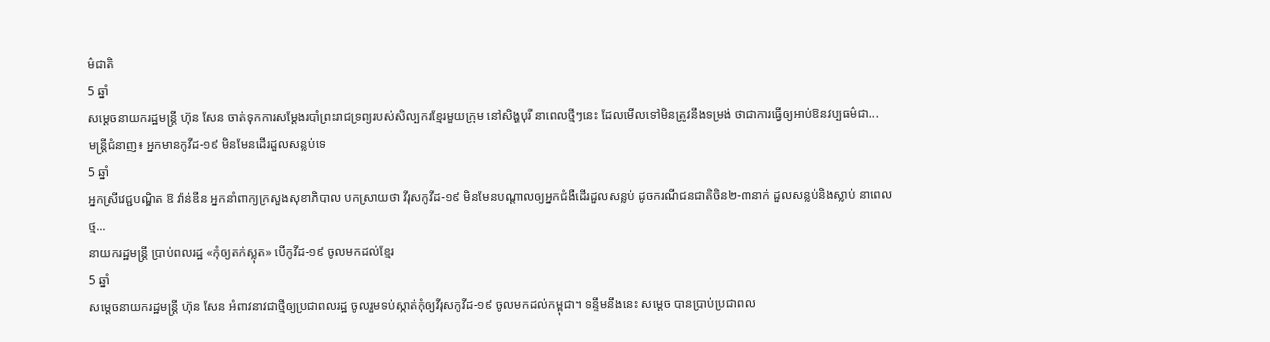ម៌ជាតិ
5 ឆ្នាំ
សម្តេចនាយករដ្ឋមន្រ្តី ហ៊ុន សែន ចាត់ទុកការសម្តែងរបាំព្រះរាជទ្រព្យរបស់សិល្បករខ្មែរមួយក្រុម នៅសិង្ហបុរី នាពេលថ្មីៗនេះ ដែលមើលទៅមិនត្រូវនឹងទម្រង់ ថាជាការធ្វើឲ្យអាប់ឱនវប្បធម៌ជា...
មន្រ្តីជំនាញ៖ អ្នកមានកូវីដ-១៩ មិនមែនដើរដួលសន្លប់ទេ
5 ឆ្នាំ
អ្នកស្រីវេជ្ជបណ្ឌិត ឱ វ៉ាន់ឌីន អ្នកនាំពាក្យក្រសួងសុខាភិបាល បកស្រាយថា វីរុសកូវីដ-១៩ មិនមែនបណ្តាលឲ្យអ្នកជំងឺដើរដួលសន្លប់ ដូចករណីជនជាតិចិន២-៣នាក់ ដួលសន្លប់និងស្លាប់ នាពេលថ្ម...
នាយករដ្ឋមន្រ្តី ប្រាប់ពលរដ្ឋ «កុំឲ្យតក់ស្លុត» បើកូវីដ-១៩ ចូលមកដល់ខ្មែរ
5 ឆ្នាំ
សម្តេចនាយករដ្ឋមន្រ្តី ហ៊ុន សែន អំពាវនាវជាថ្មីឲ្យប្រជាពលរដ្ឋ ចូលរួមទប់ស្កាត់កុំឲ្យវីរុសកូវីដ-១៩ ចូលមកដល់កម្ពុជា។ ទន្ទឹមនឹងនេះ សម្តេច បានប្រាប់ប្រជាពល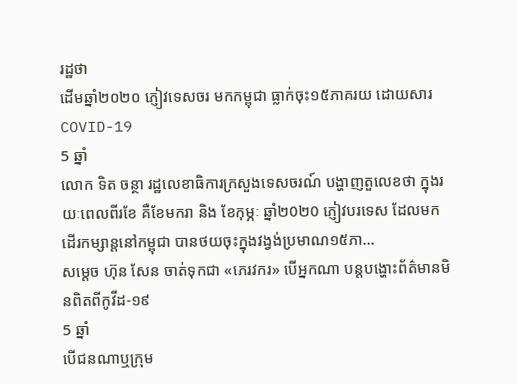រដ្ឋថា
ដើមឆ្នាំ២០២០ ភ្ញៀវទេសចរ មកកម្ពុជា ធ្លាក់ចុះ១៥ភាគរយ ដោយសារ COVID-19
5 ឆ្នាំ
លោក ទិត ចន្ថា រដ្ឋលេខាធិការក្រសួងទេសចរណ៍ បង្ហាញតួលេខថា ក្នុងរយៈពេលពីរខែ គឺខែមករា និង ខែកុម្ភៈ ឆ្នាំ២0២0 ភ្ញៀវបរទេស ដែលមកដើរកម្សាន្តនៅកម្ពុជា បានថយចុះក្នុងវង្វង់ប្រមាណ១៥ភា...
សម្តេច ហ៊ុន សែន ចាត់ទុកជា «ភេរវករ» បើអ្នកណា បន្តបង្ហោះព័ត៌មានមិនពិតពីកូវីដ-១៩
5 ឆ្នាំ
បើជនណាឬក្រុម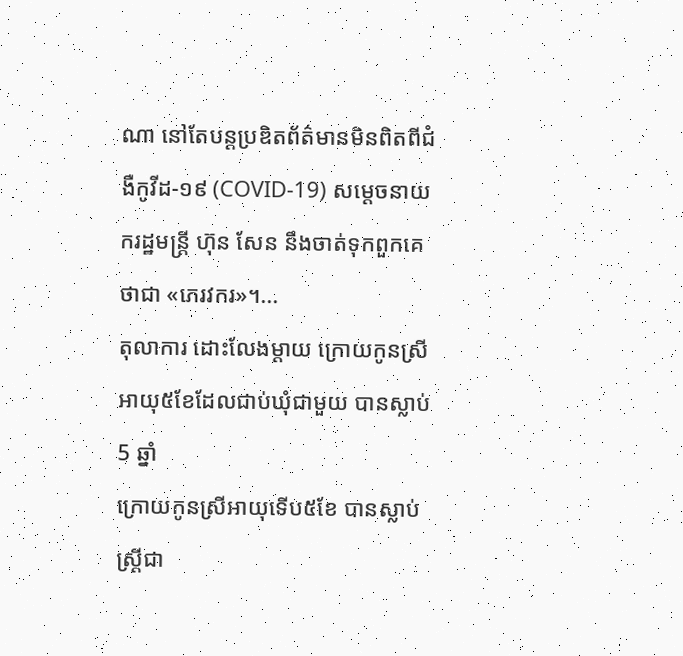ណា នៅតែបន្តប្រឌិតព័ត៌មានមិនពិតពីជំងឺកូវីដ-១៩ (COVID-19) សម្តេចនាយករដ្ឋមន្រ្តី ហ៊ុន សែន នឹងចាត់ទុកពួកគេ ថាជា «ភេរវករ»។...
តុលាការ ដោះលែងម្តាយ ក្រោយកូនស្រីអាយុ៥ខែដែលជាប់ឃុំជាមួយ បានស្លាប់
5 ឆ្នាំ
ក្រោយកូនស្រីអាយុទើប៥ខែ បានស្លាប់ ស្រ្តីជា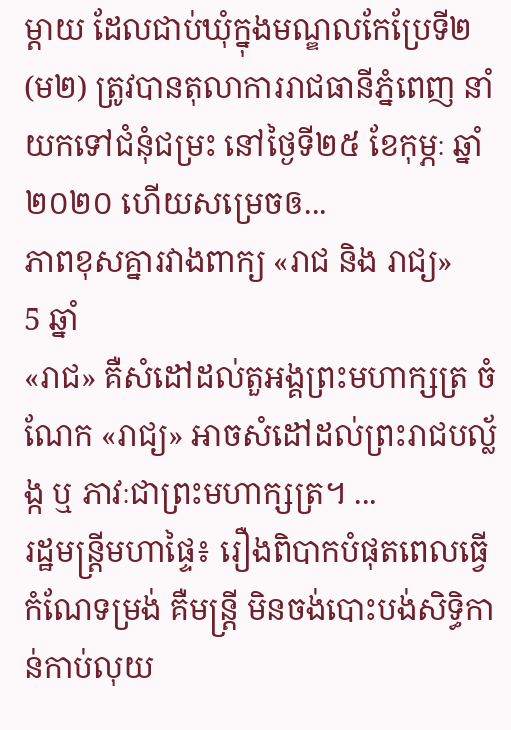ម្តាយ ដែលជាប់ឃុំក្នុងមណ្ឌលកែប្រែទី២ (ម២) ត្រូវបានតុលាការរាជធានីភ្នំពេញ នាំយកទៅជំនុំជម្រះ នៅថ្ងៃទី២៥ ខែកុម្ភៈ ឆ្នាំ២០២០ ហើយសម្រេចឲ...
ភាពខុសគ្នារវាងពាក្យ «រាជ និង រាជ្យ»
5 ឆ្នាំ
«រាជ» គឺសំដៅដល់តួអង្គព្រះមហាក្សត្រ ចំណែក «រាជ្យ» អាចសំដៅដល់ព្រះរាជបល្ល័ង្ក ឬ ភាវៈជាព្រះមហាក្សត្រ។ ...
រដ្ឋមន្រ្តីមហាផ្ទៃ៖ រឿងពិបាកបំផុតពេលធ្វើកំណែទម្រង់ គឺមន្រ្តី មិនចង់បោះបង់សិទ្ធិកាន់កាប់លុយ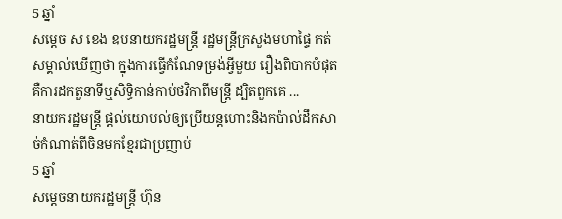5 ឆ្នាំ
សម្តេច ស ខេង ឧបនាយករដ្ឋមន្រ្តី រដ្ឋមន្រ្តីក្រសួងមហាផ្ទៃ កត់សម្គាល់ឃើញថា ក្នុងការធ្វើកំណែទម្រង់អ្វីមួយ រឿងពិបាកបំផុត គឺការដកតួនាទីឬសិទ្ធិកាន់កាប់ថវិកាពីមន្រ្តី ដ្បិតពួកគេ ...
នាយករដ្ឋមន្រ្តី ផ្តល់យោបល់ឲ្យប្រើយន្តហោះនិងកប៉ាល់ដឹកសាច់កំណាត់ពីចិនមកខ្មែរជាប្រញាប់
5 ឆ្នាំ
សម្តេចនាយករដ្ឋមន្រ្តី ហ៊ុន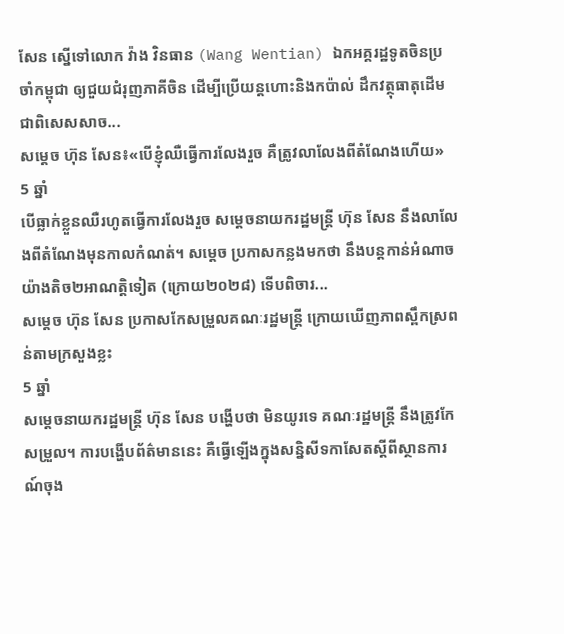សែន ស្នើទៅលោក វ៉ាង វិនធាន (Wang Wentian) ឯកអគ្គរដ្ឋទូតចិនប្រចាំកម្ពុជា ឲ្យជួយជំរុញភាគីចិន ដើម្បីប្រើយន្តហោះនិងកប៉ាល់ ដឹកវត្ថុធាតុដើម ជាពិសេសសាច...
សម្តេច ហ៊ុន សែន៖«បើខ្ញុំឈឺធ្វើការលែងរួច គឺត្រូវលាលែងពីតំណែងហើយ»
5 ឆ្នាំ
បើធ្លាក់ខ្លួនឈឺរហូតធ្វើការលែងរួច សម្តេចនាយករដ្ឋមន្រ្តី ហ៊ុន សែន នឹងលាលែងពីតំណែងមុនកាលកំណត់។ សម្តេច ប្រកាសកន្លងមកថា នឹងបន្តកាន់អំណាចយ៉ាងតិច២អាណត្តិទៀត (ក្រោយ២០២៨) ទើបពិចារ...
សម្តេច ហ៊ុន សែន ប្រកាសកែសម្រួលគណៈរដ្ឋមន្រ្តី ក្រោយឃើញភាពស្ពឹកស្រពន់តាមក្រសួងខ្លះ
5 ឆ្នាំ
សម្តេចនាយករដ្ឋមន្ត្រី ហ៊ុន សែន បង្ហើបថា មិនយូរទេ គណៈរដ្ឋមន្រ្តី នឹងត្រូវកែសម្រួល។ ការបង្ហើបព័ត៌មាននេះ គឺធ្វើឡើងក្នុងសន្និសីទកាសែតស្តីពីស្ថានការណ៍ចុង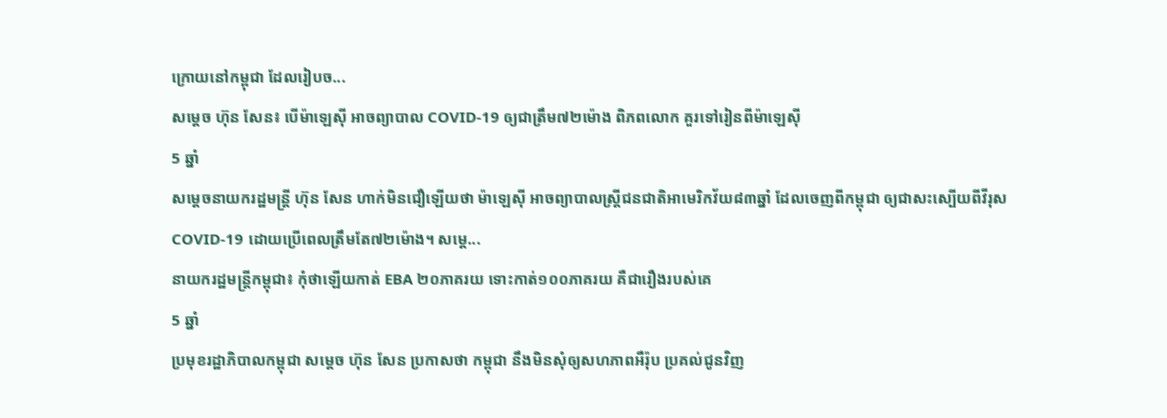ក្រោយនៅកម្ពុជា ដែលរៀបច...
សម្តេច ហ៊ុន សែន៖ បើម៉ាឡេស៊ី អាចព្យាបាល COVID-19 ឲ្យជាត្រឹម៧២ម៉ោង ពិភពលោក គួរទៅរៀនពីម៉ាឡេស៊ី
5 ឆ្នាំ
សម្តេចនាយករដ្ឋមន្រ្តី ហ៊ុន សែន ហាក់មិនជឿឡើយថា ម៉ាឡេស៊ី អាចព្យាបាលស្រ្តីជនជាតិអាមេរិកវ័យ៨៣ឆ្នាំ ដែលចេញពីកម្ពុជា ឲ្យជាសះស្បើយពីវីរុស COVID-19 ដោយប្រើពេលត្រឹមតែ៧២ម៉ោង។ សម្តេ...
នាយករដ្ឋមន្រ្តីកម្ពុជា៖ កុំថាឡើយកាត់ EBA ២០ភាគរយ ទោះកាត់១០០ភាគរយ គឺជារឿងរបស់គេ
5 ឆ្នាំ
ប្រមុខរដ្ឋាភិបាលកម្ពុជា សម្តេច ហ៊ុន សែន ប្រកាសថា កម្ពុជា នឹងមិនសុំឲ្យសហភាពអឺរ៉ុប ប្រគល់ជូនវិញ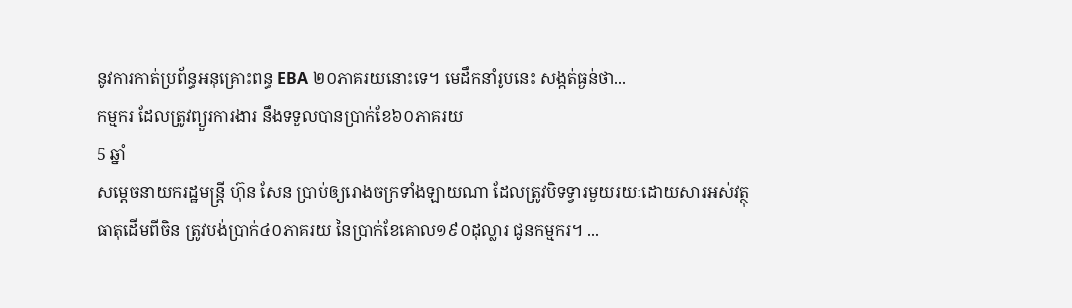នូវការកាត់ប្រព័ន្ធអនុគ្រោះពន្ធ EBA ២០ភាគរយនោះទេ។ មេដឹកនាំរូបនេះ សង្កត់ធ្ងន់ថា...
កម្មករ ដែលត្រូវព្យួរការងារ នឹងទទួលបានប្រាក់ខែ៦០ភាគរយ
5 ឆ្នាំ
សម្តេចនាយករដ្ឋមន្រ្តី ហ៊ុន សែន ប្រាប់ឲ្យរោងចក្រទាំងឡាយណា ដែលត្រូវបិទទ្វារមួយរយៈដោយសារអស់វត្ថុធាតុដើមពីចិន ត្រូវបង់ប្រាក់៤០ភាគរយ នៃប្រាក់ខែគោល១៩០ដុល្លារ ជូនកម្មករ។ ...